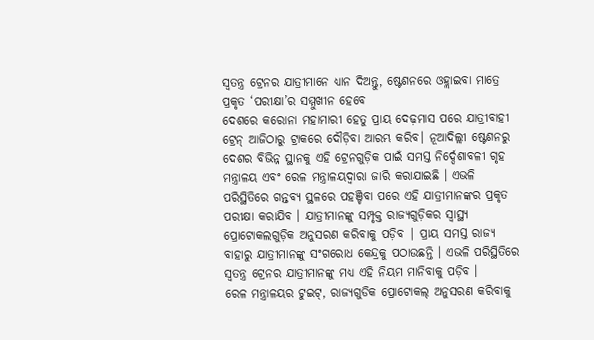ସ୍ୱତନ୍ତ୍ର ଟ୍ରେନର ଯାତ୍ରୀମାନେ ଧ୍ୟାନ ଦିଅନ୍ତୁ, ଷ୍ଟେଶନରେ ଓହ୍ଲାଇବା ମାତ୍ରେ ପ୍ରକୃତ ‘ପରୀକ୍ଷା’ର ସମ୍ମୁଖୀନ ହେବେ
ଦେଶରେ କରୋନା ମହାମାରୀ ହେତୁ ପ୍ରାୟ ଦେଢ଼ମାସ ପରେ ଯାତ୍ରୀବାହୀ ଟ୍ରେନ୍ ଆଜିଠାରୁ ଟ୍ରାକରେ ଦୌଡ଼ିବା ଆରମ୍ଭ କରିବ। ନୂଆଦିଲ୍ଲୀ ଷ୍ଟେଶନରୁ ଦେଶର ବିଭିନ୍ନ ସ୍ଥାନକୁ ଏହି ଟ୍ରେନଗୁଡ଼ିକ ପାଇଁ ସମସ୍ତ ନିର୍ଦ୍ଦେଶାବଳୀ ଗୃହ ମନ୍ତ୍ରାଳୟ ଏବଂ ରେଳ ମନ୍ତ୍ରାଳୟଦ୍ୱାରା ଜାରି କରାଯାଇଛି । ଏଭଳି ପରିସ୍ଥିତିରେ ଗନ୍ତବ୍ୟ ସ୍ଥଳରେ ପହଞ୍ଚିବା ପରେ ଏହି ଯାତ୍ରୀମାନଙ୍କର ପ୍ରକୃତ ପରୀକ୍ଷା କରାଯିବ । ଯାତ୍ରୀମାନଙ୍କୁ ସମ୍ପୃକ୍ତ ରାଜ୍ୟଗୁଡ଼ିକର ସ୍ୱାସ୍ଥ୍ୟ ପ୍ରୋଟୋକଲଗୁଡ଼ିକ ଅନୁସରଣ କରିବାକୁ ପଡ଼ିବ | ପ୍ରାୟ ସମସ୍ତ ରାଜ୍ୟ ବାହାରୁ ଯାତ୍ରୀମାନଙ୍କୁ ସଂଗରୋଧ କେନ୍ଦ୍ରକୁ ପଠାଉଛନ୍ତି । ଏଭଳି ପରିସ୍ଥିତିରେ ସ୍ୱତନ୍ତ୍ର ଟ୍ରେନର ଯାତ୍ରୀମାନଙ୍କୁ ମଧ୍ୟ ଏହି ନିୟମ ମାନିବାକୁ ପଡ଼ିବ ।
ରେଳ ମନ୍ତ୍ରାଳୟର ଟୁଇଟ୍, ରାଜ୍ୟଗୁଡିକ ପ୍ରୋଟୋକଲ୍ ଅନୁସରଣ କରିବାକୁ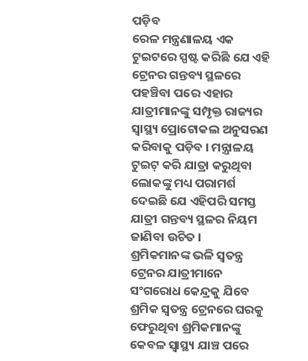ପଡ଼ିବ
ରେଳ ମନ୍ତ୍ରଣାଳୟ ଏକ ଟୁଇଟରେ ସ୍ପଷ୍ଟ କରିଛି ଯେ ଏହି ଟ୍ରେନର ଗନ୍ତବ୍ୟ ସ୍ଥଳରେ ପହଞ୍ଚିବା ପରେ ଏହାର ଯାତ୍ରୀମାନଙ୍କୁ ସମ୍ପୃକ୍ତ ରାଜ୍ୟର ସ୍ୱାସ୍ଥ୍ୟ ପ୍ରୋଟୋକଲ ଅନୁସରଣ କରିବାକୁ ପଡ଼ିବ । ମନ୍ତ୍ରାଳୟ ଟୁଇଟ୍ କରି ଯାତ୍ରା କରୁଥିବା ଲୋକଙ୍କୁ ମଧ୍ୟ ପରାମର୍ଶ ଦେଇଛି ଯେ ଏହିପରି ସମସ୍ତ ଯାତ୍ରୀ ଗନ୍ତବ୍ୟ ସ୍ଥଳର ନିୟମ ଜାଣିବା ଉଚିତ ।
ଶ୍ରମିକମାନଙ୍କ ଭଳି ସ୍ୱତନ୍ତ୍ର ଟ୍ରେନର ଯାତ୍ରୀମାନେ ସଂଗରୋଧ କେନ୍ଦ୍ରକୁ ଯିବେ
ଶ୍ରମିକ ସ୍ୱତନ୍ତ୍ର ଟ୍ରେନରେ ଘରକୁ ଫେରୁଥିବା ଶ୍ରମିକମାନଙ୍କୁ କେବଳ ସ୍ୱାସ୍ଥ୍ୟ ଯାଞ୍ଚ ପରେ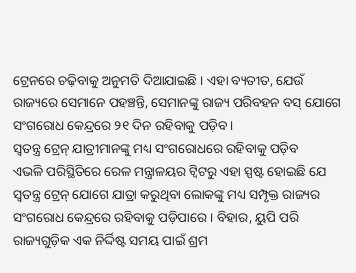ଟ୍ରେନରେ ଚଢ଼ିବାକୁ ଅନୁମତି ଦିଆଯାଇଛି । ଏହା ବ୍ୟତୀତ, ଯେଉଁ ରାଜ୍ୟରେ ସେମାନେ ପହଞ୍ଚନ୍ତି, ସେମାନଙ୍କୁ ରାଜ୍ୟ ପରିବହନ ବସ୍ ଯୋଗେ ସଂଗରୋଧ କେନ୍ଦ୍ରରେ ୨୧ ଦିନ ରହିବାକୁ ପଡ଼ିବ ।
ସ୍ୱତନ୍ତ୍ର ଟ୍ରେନ୍ ଯାତ୍ରୀମାନଙ୍କୁ ମଧ୍ୟ ସଂଗରୋଧରେ ରହିବାକୁ ପଡ଼ିବ
ଏଭଳି ପରିସ୍ଥିତିରେ ରେଳ ମନ୍ତ୍ରାଳୟର ଟ୍ୱିଟରୁ ଏହା ସ୍ପଷ୍ଟ ହୋଇଛି ଯେ ସ୍ୱତନ୍ତ୍ର ଟ୍ରେନ୍ ଯୋଗେ ଯାତ୍ରା କରୁଥିବା ଲୋକଙ୍କୁ ମଧ୍ୟ ସମ୍ପୃକ୍ତ ରାଜ୍ୟର ସଂଗରୋଧ କେନ୍ଦ୍ରରେ ରହିବାକୁ ପଡ଼ିପାରେ । ବିହାର, ୟୁପି ପରି ରାଜ୍ୟଗୁଡ଼ିକ ଏକ ନିର୍ଦ୍ଦିଷ୍ଟ ସମୟ ପାଇଁ ଶ୍ରମ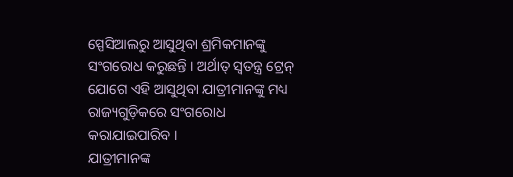ସ୍ପେସିଆଲରୁ ଆସୁଥିବା ଶ୍ରମିକମାନଙ୍କୁ ସଂଗରୋଧ କରୁଛନ୍ତି । ଅର୍ଥାତ୍ ସ୍ୱତନ୍ତ୍ର ଟ୍ରେନ୍ ଯୋଗେ ଏହି ଆସୁଥିବା ଯାତ୍ରୀମାନଙ୍କୁ ମଧ୍ୟ ରାଜ୍ୟଗୁଡ଼ିକରେ ସଂଗରୋଧ କରାଯାଇପାରିବ ।
ଯାତ୍ରୀମାନଙ୍କ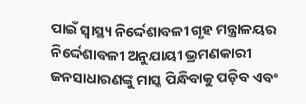ପାଇଁ ସ୍ୱାସ୍ଥ୍ୟ ନିର୍ଦ୍ଦେଶାବଳୀ ଗୃହ ମନ୍ତ୍ରାଳୟର ନିର୍ଦ୍ଦେଶାବଳୀ ଅନୁଯାୟୀ ଭ୍ରମଣକାରୀ ଜନସାଧାରଣଙ୍କୁ ମାସ୍କ ପିନ୍ଧିବାକୁ ପଡ଼ିବ ଏବଂ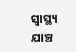ସ୍ୱାସ୍ଥ୍ୟ ଯାଞ୍ଚ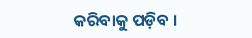କରିବାକୁ ପଡ଼ିବ ।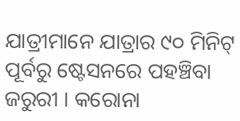ଯାତ୍ରୀମାନେ ଯାତ୍ରାର ୯୦ ମିନିଟ୍ ପୂର୍ବରୁ ଷ୍ଟେସନରେ ପହଞ୍ଚିବା ଜରୁରୀ । କରୋନା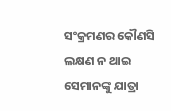ସଂକ୍ରମଣର କୌଣସି ଲକ୍ଷଣ ନ ଥାଇ ସେମାନଙ୍କୁ ଯାତ୍ରା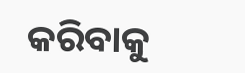କରିବାକୁ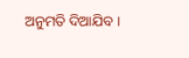ଅନୁମତି ଦିଆଯିବ ।